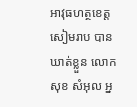អាវុធហត្ថខេត្តសៀមរាប បានឃាត់ខ្លួន លោក សុខ សំអុល អ្ន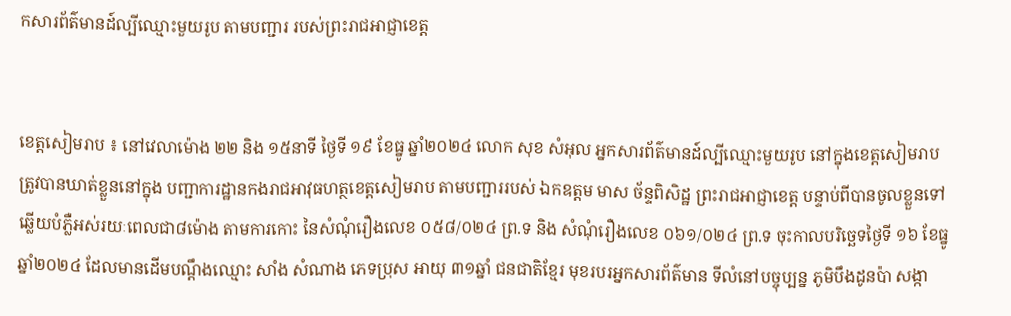កសារព័ត៌មានដ៍ល្បីឈ្មោះមួយរូប តាមបញ្ជារ របស់ព្រះរាជអាជ្ញាខេត្ត


ខេត្តសៀមរាប ៖ នៅវេលាម៉ោង ២២ និង ១៥នាទី ថ្ងៃទី ១៩ ខែធ្នូ ឆ្នាំ២០២៤ លោក សុខ សំអុល អ្នកសារព័ត៌មានដ៍ល្បីឈ្មោះមួយរូប នៅក្នុងខេត្តសៀមរាប ត្រូវបានឃាត់ខ្លួននៅក្នុង បញ្ជាការដ្ឋានកងរាជអាវុធហត្ថខេត្តសៀមរាប តាមបញ្ជាររបស់ ឯកឧត្តម មាស ច័ន្ទពិសិដ្ឋ ព្រះរាជអាជ្ញាខេត្ត បន្ទាប់ពីបានចូលខ្លួនទៅឆ្លើយបំភ្លឺអស់រយៈពេលជា៨ម៉ោង តាមការកោះ នៃសំណុំរឿងលេខ ០៥៨/០២៤ ព្រ.ទ និង សំណុំរឿងលេខ ០៦១/០២៤ ព្រ.ទ ចុះកាលបរិច្ឆេទថ្ងៃទី ១៦ ខែធ្នូ ឆ្នាំ២០២៤ ដែលមានដើមបណ្ដឹងឈ្មោះ សាំង សំណាង ភេទប្រុស អាយុ ៣១ឆ្នាំ ជនជាតិខ្មែរ មុខរបរអ្នកសារព័ត៌មាន ទីលំនៅបច្ចុប្បន្ន ភូមិបឹងដូនប៉ា សង្កា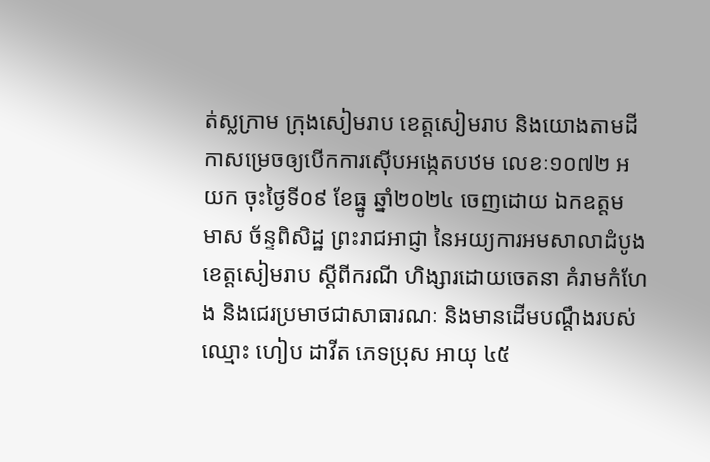ត់ស្លក្រាម ក្រុងសៀមរាប ខេត្តសៀមរាប និងយោងតាមដីកាសម្រេចឲ្យបើកការស៊ើបអង្កេតបឋម លេខៈ១០៧២ អយក ចុះថ្ងៃទី០៩ ខែធ្នូ ឆ្នាំ២០២៤ ចេញដោយ ឯកឧត្តម មាស ច័ន្ទពិសិដ្ឋ ព្រះរាជអាជ្ញា នៃអយ្យការអមសាលាដំបូងខេត្តសៀមរាប ស្តីពីករណី ហិង្សារដោយចេតនា គំរាមកំហែង និងជេរប្រមាថជាសាធារណៈ និងមានដើមបណ្តឹងរបស់ឈ្មោះ ហៀប ដាវីត ភេទប្រុស អាយុ ៤៥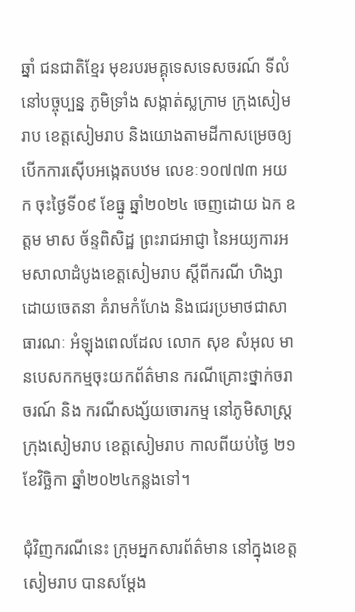ឆ្នាំ ជនជាតិខ្មែរ មុខរបរមគ្គុទេសទេសចរណ៍ ទីលំនៅបច្ចុប្បន្ន ភូមិទ្រាំង សង្កាត់ស្លក្រាម ក្រុងសៀមរាប ខេត្តសៀមរាប និងយោងតាមដីកាសម្រេចឲ្យបើកការស៊ើបអង្កេតបឋម លេខៈ១០៧៧៣ អយក ចុះថ្ងៃទី០៩ ខែធ្នូ ឆ្នាំ២០២៤ ចេញដោយ ឯក ឧត្តម មាស ច័ន្ទពិសិដ្ឋ ព្រះរាជអាជ្ញា នៃអយ្យការអមសាលាដំបូងខេត្តសៀមរាប ស្តីពីករណី ហិង្សាដោយចេតនា គំរាមកំហែង និងជេរប្រមាថជាសាធារណៈ អំឡុងពេលដែល លោក សុខ សំអុល មានបេសកកម្មចុះយកព័ត៌មាន ករណីគ្រោះថ្នាក់ចរាចរណ៍ និង ករណីសង្ស័យចោរកម្ម នៅភូមិសាស្ត្រក្រុងសៀមរាប ខេត្តសៀមរាប កាលពីយប់ថ្ងៃ ២១ ខែវិច្ឆិកា ឆ្នាំ២០២៤កន្លងទៅ។

ជុំវិញករណីនេះ ក្រុមអ្នកសារព័ត៌មាន នៅក្នុងខេត្តសៀមរាប បានសម្ដែង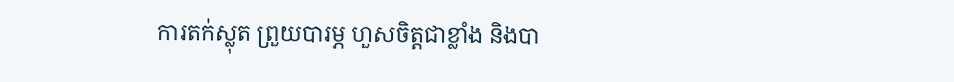ការតក់ស្លុត ព្រួយបារម្ភ ហួសចិត្តជាខ្លាំង និងបា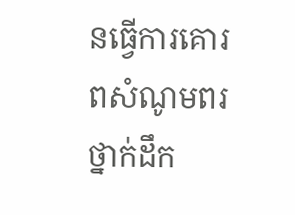នធ្វើការគោរពសំណូមពរថ្នាក់ដឹក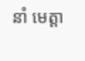នាំ មេត្តា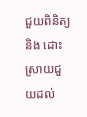ជួយពិនិត្យ និង ដោះស្រាយជួយដល់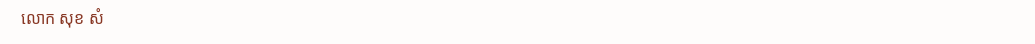លោក សុខ សំ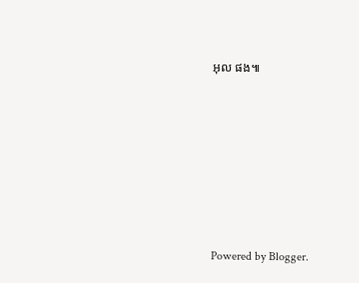អុល ផង៕







Powered by Blogger.